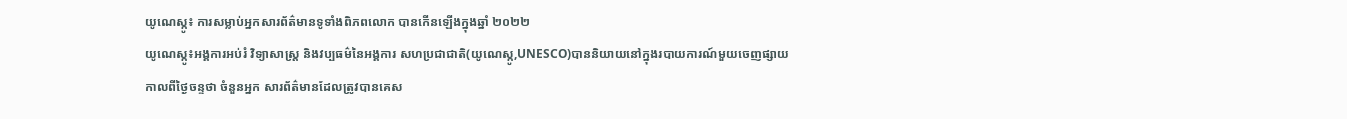យូណេស្កូ៖ ការសម្លាប់អ្នកសារព័ត៌មានទូទាំងពិភពលោក បានកើនឡើងក្នុងឆ្នាំ ២០២២
យូណេស្កូ៖អង្គការអប់រំ វិទ្យាសាស្ត្រ និងវប្បធម៌នៃអង្គការ សហប្រជាជាតិ(យូណេស្កូ,UNESCO)បាននិយាយនៅក្នុងរបាយការណ៍មួយចេញផ្សាយកាលពីថ្ងៃចន្ទថា ចំនួនអ្នក សារព័ត៌មានដែលត្រូវបានគេស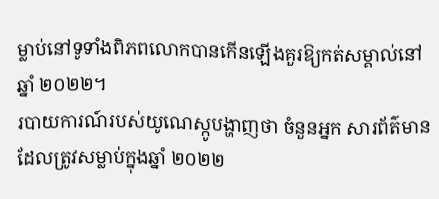ម្លាប់នៅទូទាំងពិភពលោកបានកើនឡើងគួរឱ្យកត់សម្គាល់នៅឆ្នាំ ២០២២។
របាយការណ៍របស់យូណេស្កូបង្ហាញថា ចំនួនអ្នក សារព័ត៌មាន ដែលត្រូវសម្លាប់ក្នុងឆ្នាំ ២០២២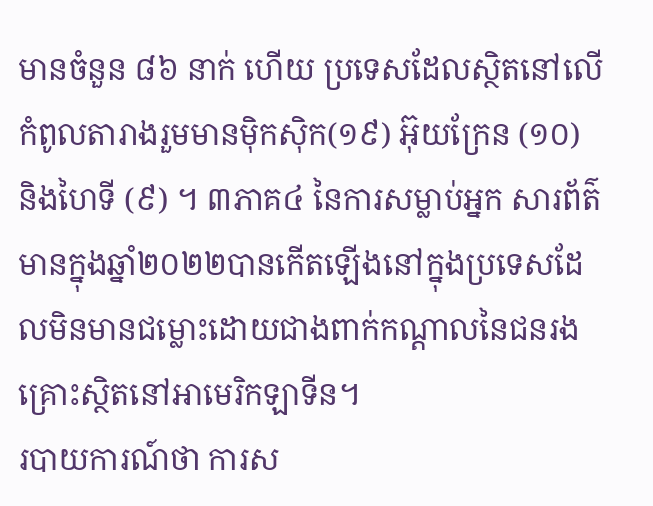មានចំនួន ៨៦ នាក់ ហើយ ប្រទេសដែលស្ថិតនៅលើកំពូលតារាងរួមមានម៉ិកស៊ិក(១៩) អ៊ុយក្រែន (១០) និងហៃទី (៩) ។ ៣ភាគ៤ នៃការសម្លាប់អ្នក សារព័ត៌មានក្នុងឆ្នាំ២០២២បានកើតឡើងនៅក្នុងប្រទេសដែលមិនមានជម្លោះដោយជាងពាក់កណ្ដាលនៃជនរងគ្រោះស្ថិតនៅអាមេរិកឡាទីន។
របាយការណ៍ថា ការស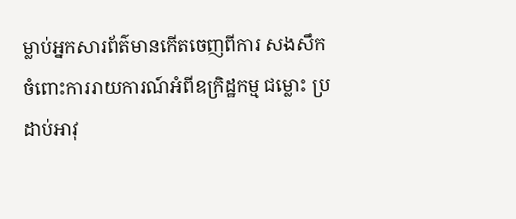ម្លាប់អ្នកសារព័ត៌មានកើតចេញពីការ សងសឹក ចំពោះការរាយការណ៍អំពីឧក្រិដ្ឋកម្ម ជម្លោះ ប្រដាប់អាវុ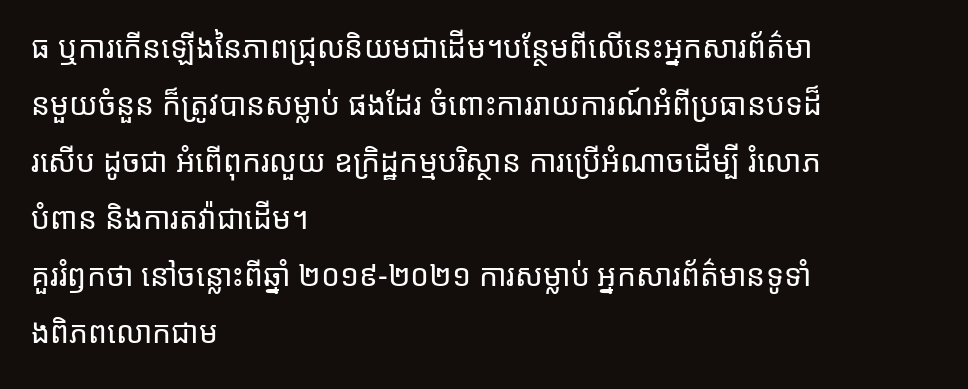ធ ឬការកើនឡើងនៃភាពជ្រុលនិយមជាដើម។បន្ថែមពីលើនេះអ្នកសារព័ត៌មានមួយចំនួន ក៏ត្រូវបានសម្លាប់ ផងដែរ ចំពោះការរាយការណ៍អំពីប្រធានបទដ៏រសើប ដូចជា អំពើពុករលួយ ឧក្រិដ្ឋកម្មបរិស្ថាន ការប្រើអំណាចដើម្បី រំលោភបំពាន និងការតវ៉ាជាដើម។
គួររំឭកថា នៅចន្លោះពីឆ្នាំ ២០១៩-២០២១ ការសម្លាប់ អ្នកសារព័ត៌មានទូទាំងពិភពលោកជាម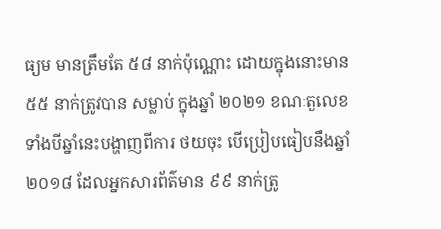ធ្យម មានត្រឹមតែ ៥៨ នាក់ប៉ុណ្ណោះ ដោយក្នុងនោះមាន ៥៥ នាក់ត្រូវបាន សម្លាប់ ក្នុងឆ្នាំ ២០២១ ខណៈតួលេខទាំងបីឆ្នាំនេះបង្ហាញពីការ ថយចុះ បើប្រៀបធៀបនឹងឆ្នាំ ២០១៨ ដែលអ្នកសារព័ត៌មាន ៩៩ នាក់ត្រូ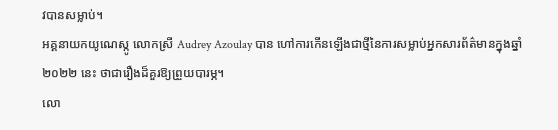វបានសម្លាប់។
អគ្គនាយកយូណេស្កូ លោកស្រី Audrey Azoulay បាន ហៅការកើនឡើងជាថ្មីនៃការសម្លាប់អ្នកសារព័ត៌មានក្នុងឆ្នាំ ២០២២ នេះ ថាជារឿងដ៏គួរឱ្យព្រួយបារម្ភ។
លោ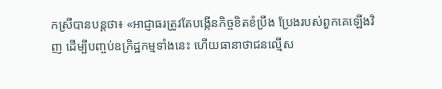កស្រីបានបន្តថា៖ «អាជ្ញាធរត្រូវតែបង្កើនកិច្ចខិតខំប្រឹង ប្រែងរបស់ពួកគេឡើងវិញ ដើម្បីបញ្ចប់ឧក្រិដ្ឋកម្មទាំងនេះ ហើយធានាថាជនល្មើស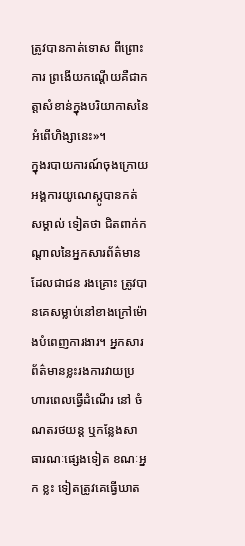ត្រូវបានកាត់ទោស ពីព្រោះការ ព្រងើយកណ្តើយគឺជាកត្តាសំខាន់ក្នុងបរិយាកាសនៃអំពើហិង្សានេះ»។
ក្នុងរបាយការណ៍ចុងក្រោយ អង្គការយូណេស្កូបានកត់ សម្គាល់ ទៀតថា ជិតពាក់កណ្តាលនៃអ្នកសារព័ត៌មានដែលជាជន រងគ្រោះ ត្រូវបានគេសម្លាប់នៅខាងក្រៅម៉ោងបំពេញការងារ។ អ្នកសារព័ត៌មានខ្លះរងការវាយប្រហារពេលធ្វើដំណើរ នៅ ចំណតរថយន្ត ឬកន្លែងសាធារណៈផ្សេងទៀត ខណៈអ្នក ខ្លះ ទៀតត្រូវគេធ្វើឃាត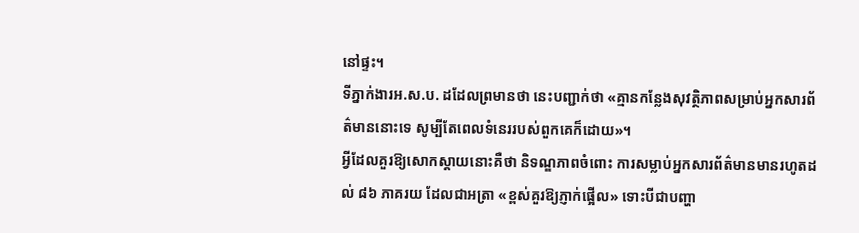នៅផ្ទះ។
ទីភ្នាក់ងារអ.ស.ប. ដដែលព្រមានថា នេះបញ្ជាក់ថា «គ្មានកន្លែងសុវត្ថិភាពសម្រាប់អ្នកសារព័ត៌មាននោះទេ សូម្បីតែពេលទំនេររបស់ពួកគេក៏ដោយ»។
អ្វីដែលគួរឱ្យសោកស្ដាយនោះគឺថា និទណ្ឌភាពចំពោះ ការសម្លាប់អ្នកសារព័ត៌មានមានរហូតដល់ ៨៦ ភាគរយ ដែលជាអត្រា «ខ្ពស់គួរឱ្យភ្ញាក់ផ្អើល» ទោះបីជាបញ្ហា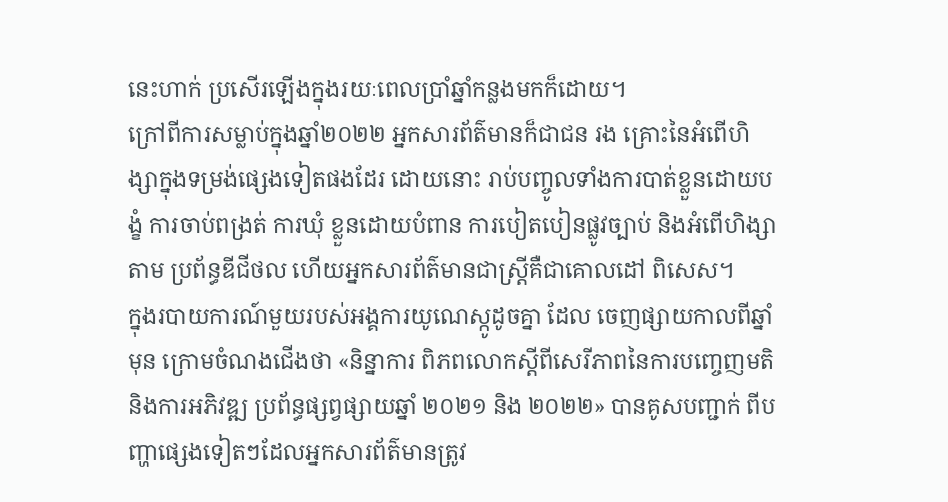នេះហាក់ ប្រសើរឡើងក្នុងរយៈពេលប្រាំឆ្នាំកន្លងមកក៏ដោយ។
ក្រៅពីការសម្លាប់ក្នុងឆ្នាំ២០២២ អ្នកសារព័ត៌មានក៏ជាជន រង គ្រោះនៃអំពើហិង្សាក្នុងទម្រង់ផ្សេងទៀតផងដែរ ដោយនោះ រាប់បញ្ចូលទាំងការបាត់ខ្លួនដោយបង្ខំ ការចាប់ពង្រត់ ការឃុំ ខ្លួនដោយបំពាន ការបៀតបៀនផ្លូវច្បាប់ និងអំពើហិង្សាតាម ប្រព័ន្ធឌីជីថល ហើយអ្នកសារព័ត៌មានជាស្រ្តីគឺជាគោលដៅ ពិសេស។
ក្នុងរបាយការណ៍មួយរបស់អង្គការយូណេស្កូដូចគ្នា ដែល ចេញផ្សាយកាលពីឆ្នាំមុន ក្រោមចំណងជើងថា «និន្នាការ ពិភពលោកស្តីពីសេរីភាពនៃការបញ្ចេញមតិ និងការអភិវឌ្ឍ ប្រព័ន្ធផ្សព្វផ្សាយឆ្នាំ ២០២១ និង ២០២២» បានគូសបញ្ជាក់ ពីបញ្ហាផ្សេងទៀតៗដែលអ្នកសារព័ត៌មានត្រូវ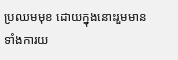ប្រឈមមុខ ដោយក្នុងនោះរួមមានទាំងការយ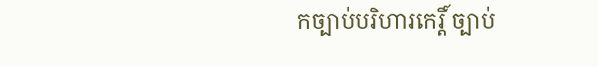កច្បាប់បរិហារកេរ្តិ៍ ច្បាប់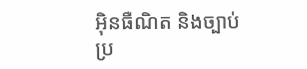អ៊ិនធឺណិត និងច្បាប់ប្រ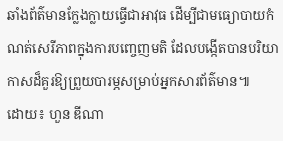ឆាំងព័ត៌មានក្លែងក្លាយធ្វើជាអាវុធ ដើម្បីជាមធ្យោបាយកំណត់សេរីភាពក្នុងការបញ្ចេញមតិ ដែលបង្កើតបានបរិយាកាសដ៏គួរឱ្យព្រួយបារម្ភសម្រាប់អ្នកសារព័ត៌មាន៕
ដោយ៖ ហួន ឌីណា